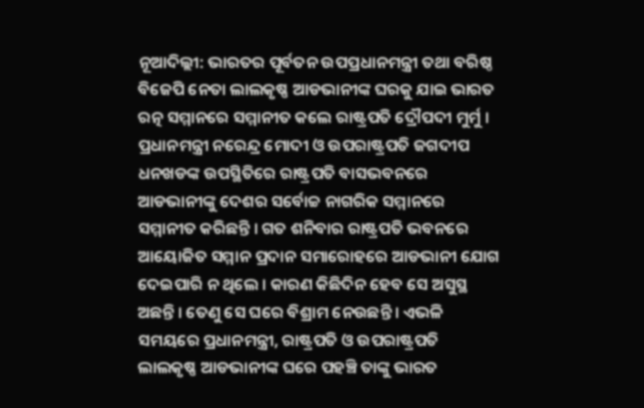ନୂଆଦିଲ୍ଲୀ: ଭାରତର ପୂର୍ବତନ ଉପପ୍ରଧାନମନ୍ତ୍ରୀ ତଥା ବରିଷ୍ଠ ବିଜେପି ନେତା ଲାଲକୃଷ୍ଣ ଆଡଭାନୀଙ୍କ ଘରକୁ ଯାଇ ଭାରତ ରତ୍ନ ସମ୍ମାନରେ ସମ୍ମାନୀତ କଲେ ରାଷ୍ଟ୍ରପତି ଦ୍ରୌପଦୀ ମୁର୍ମୁ । ପ୍ରଧାନମନ୍ତ୍ରୀ ନରେନ୍ଦ୍ର ମୋଦୀ ଓ ଉପରାଷ୍ଟ୍ରପତି ଜଗଦୀପ ଧନଖଡଙ୍କ ଉପସ୍ଥିତିରେ ରାଷ୍ଟ୍ରପତି ବାସଭବନରେ ଆଡଭାନୀଙ୍କୁ ଦେଶର ସର୍ବୋଚ୍ଚ ନାଗରିକ ସମ୍ମାନରେ ସମ୍ମାନୀତ କରିଛନ୍ତି । ଗତ ଶନିବାର ରାଷ୍ଟ୍ରପତି ଭବନରେ ଆୟୋଜିତ ସମ୍ମାନ ପ୍ରଦାନ ସମାରୋହରେ ଆଡଭାନୀ ଯୋଗ ଦେଇପାରି ନ ଥିଲେ । କାରଣ କିଛିଦିନ ହେବ ସେ ଅସୁସ୍ଥ ଅଛନ୍ତି । ତେଣୁ ସେ ଘରେ ବିଶ୍ରାମ ନେଉଛନ୍ତି । ଏଭଳି ସମୟରେ ପ୍ରଧାନମନ୍ତ୍ରୀ, ରାଷ୍ଟ୍ରପତି ଓ ଉପରାଷ୍ଟ୍ରପତି ଲାଲକୃଷ୍ଣ ଆଡଭାନୀଙ୍କ ଘରେ ପହଞ୍ଚି ତାଙ୍କୁ ଭାରତ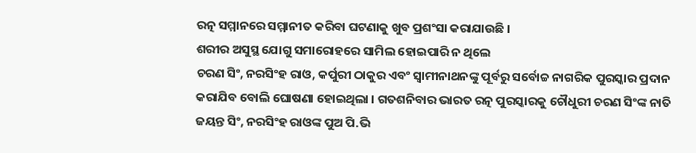ରତ୍ନ ସମ୍ମାନରେ ସମ୍ମାନୀତ କରିବା ଘଟଣାକୁ ଖୁବ ପ୍ରଶଂସା କରାଯାଉଛି ।
ଶରୀର ଅସୁସ୍ଥ ଯୋଗୁ ସମାରୋହରେ ସାମିଲ ହୋଇପାରି ନ ଥିଲେ
ଚରଣ ସିଂ, ନରସିଂହ ରାଓ, କର୍ପୁରୀ ଠାକୁର ଏବଂ ସ୍ୱାମୀନାଥନଙ୍କୁ ପୂର୍ବରୁ ସର୍ବୋଚ୍ଚ ନାଗରିକ ପୁରସ୍କାର ପ୍ରଦାନ କରାଯିବ ବୋଲି ଘୋଷଣା ହୋଇଥିଲା । ଗତଶନିବାର ଭାରତ ରତ୍ନ ପୁରସ୍କାରକୁ ଚୌଧୁରୀ ଚରଣ ସିଂଙ୍କ ନାତି ଜୟନ୍ତ ସିଂ, ନରସିଂହ ରାଓଙ୍କ ପୁଅ ପି.ଭି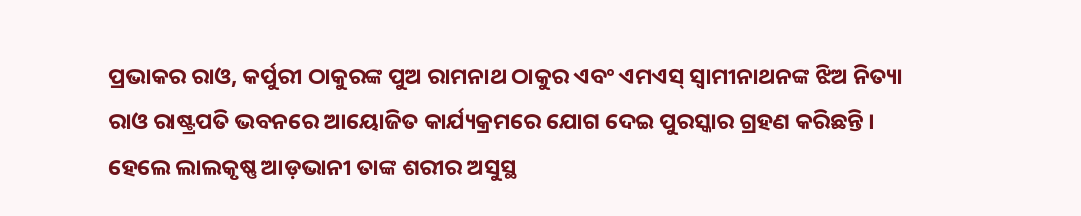ପ୍ରଭାକର ରାଓ, କର୍ପୁରୀ ଠାକୁରଙ୍କ ପୁଅ ରାମନାଥ ଠାକୁର ଏବଂ ଏମଏସ୍ ସ୍ୱାମୀନାଥନଙ୍କ ଝିଅ ନିତ୍ୟା ରାଓ ରାଷ୍ଟ୍ରପତି ଭବନରେ ଆୟୋଜିତ କାର୍ଯ୍ୟକ୍ରମରେ ଯୋଗ ଦେଇ ପୁରସ୍କାର ଗ୍ରହଣ କରିଛନ୍ତି । ହେଲେ ଲାଲକୃଷ୍ଣ ଆଡ଼ଭାନୀ ତାଙ୍କ ଶରୀର ଅସୁସ୍ଥ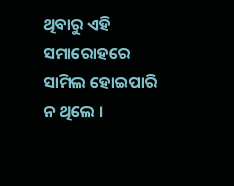ଥିବାରୁ ଏହି ସମାରୋହରେ ସାମିଲ ହୋଇପାରି ନ ଥିଲେ ।